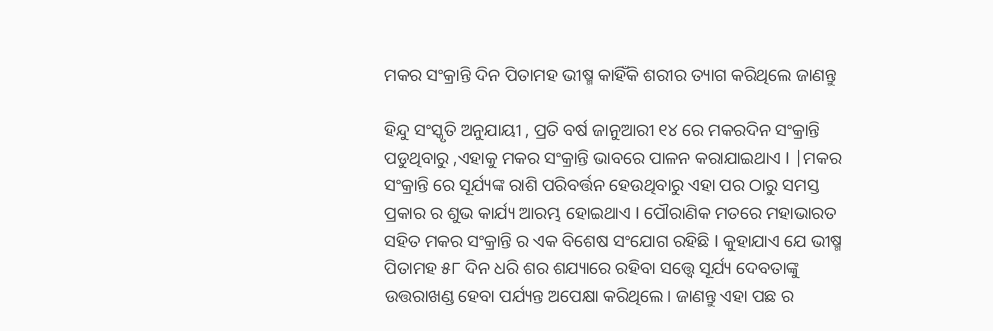ମକର ସଂକ୍ରାନ୍ତି ଦିନ ପିତାମହ ଭୀଷ୍ମ କାହିଁକି ଶରୀର ତ୍ୟାଗ କରିଥିଲେ ଜାଣନ୍ତୁ

ହିନ୍ଦୁ ସଂସ୍କୃତି ଅନୁଯାୟୀ , ପ୍ରତି ବର୍ଷ ଜାନୁଆରୀ ୧୪ ରେ ମକରଦିନ ସଂକ୍ରାନ୍ତି ପଡୁଥିବାରୁ ,ଏହାକୁ ମକର ସଂକ୍ରାନ୍ତି ଭାବରେ ପାଳନ କରାଯାଇଥାଏ I |ମକର ସଂକ୍ରାନ୍ତି ରେ ସୂର୍ଯ୍ୟଙ୍କ ରାଶି ପରିବର୍ତ୍ତନ ହେଉଥିବାରୁ ଏହା ପର ଠାରୁ ସମସ୍ତ ପ୍ରକାର ର ଶୁଭ କାର୍ଯ୍ୟ ଆରମ୍ଭ ହୋଇଥାଏ I ପୌରାଣିକ ମତରେ ମହାଭାରତ ସହିତ ମକର ସଂକ୍ରାନ୍ତି ର ଏକ ବିଶେଷ ସଂଯୋଗ ରହିଛି I କୁହାଯାଏ ଯେ ଭୀଷ୍ମ ପିତାମହ ୫୮ ଦିନ ଧରି ଶର ଶଯ୍ୟାରେ ରହିବା ସତ୍ତ୍ୱେ ସୂର୍ଯ୍ୟ ଦେବତାଙ୍କୁ ଉତ୍ତରାଖଣ୍ଡ ହେବା ପର୍ଯ୍ୟନ୍ତ ଅପେକ୍ଷା କରିଥିଲେ। ଜାଣନ୍ତୁ ଏହା ପଛ ର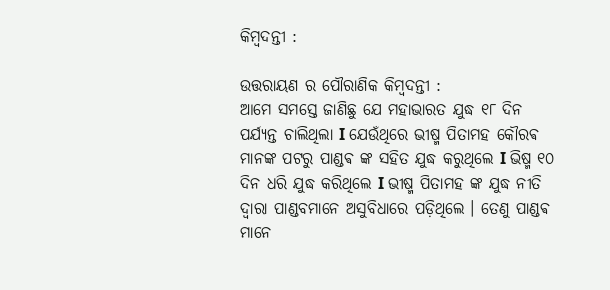କିମ୍ବଦନ୍ତୀ :

ଉତ୍ତରାୟଣ ର ପୌରାଣିକ କିମ୍ବଦନ୍ତୀ :
ଆମେ ସମସ୍ତେ ଜାଣିଛୁ ଯେ ମହାଭାରତ ଯୁଦ୍ଧ ୧୮ ଦିନ ପର୍ଯ୍ୟନ୍ତ ଚାଲିଥିଲା I ଯେଉଁଥିରେ ଭୀଷ୍ମ ପିତାମହ କୌରଵ ମାନଙ୍କ ପଟରୁ ପାଣ୍ଡଵ ଙ୍କ ସହିତ ଯୁଦ୍ଧ କରୁଥିଲେ I ଭିଷ୍ମ ୧୦ ଦିନ ଧରି ଯୁଦ୍ଧ କରିଥିଲେ I ଭୀଷ୍ମ ପିତାମହ ଙ୍କ ଯୁଦ୍ଧ ନୀତି ଦ୍ୱାରା ପାଣ୍ଡବମାନେ ଅସୁବିଧାରେ ପଡ଼ିଥିଲେ । ତେଣୁ ପାଣ୍ଡଵ ମାନେ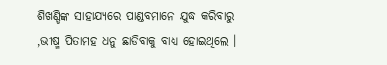ଶିଖଣ୍ଡିଙ୍କ ସାହାଯ୍ୟରେ ପାଣ୍ଡବମାନେ ଯୁଦ୍ଧ କରିବାରୁ ,ଭୀଷ୍ମ ପିତାମହ ଧନୁ ଛାଡିବାକୁ ବାଧ୍ୟ ହୋଇଥିଲେ ।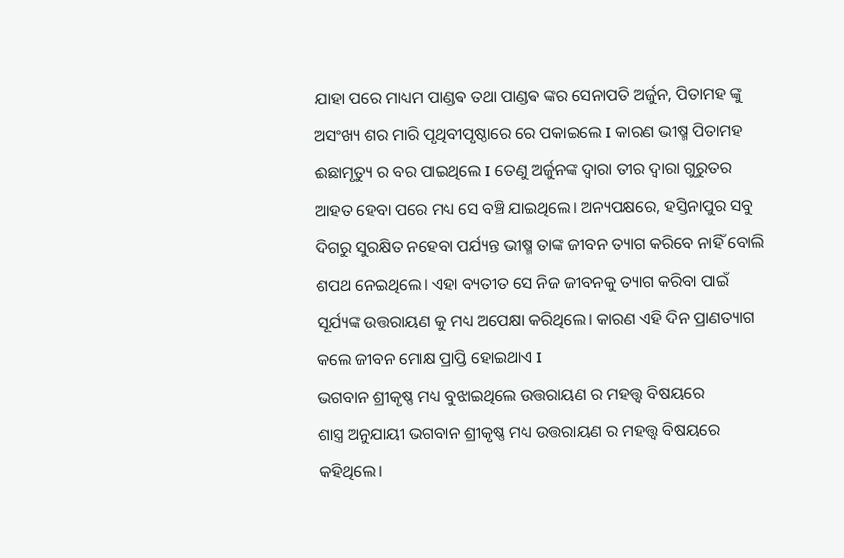ଯାହା ପରେ ମାଧ୍ୟମ ପାଣ୍ଡଵ ତଥା ପାଣ୍ଡଵ ଙ୍କର ସେନାପତି ଅର୍ଜୁନ, ପିତାମହ ଙ୍କୁ ଅସଂଖ୍ୟ ଶର ମାରି ପୃଥିବୀପୃଷ୍ଠାରେ ରେ ପକାଇଲେ I କାରଣ ଭୀଷ୍ମ ପିତାମହ ଈଛାମୃତ୍ୟୁ ର ବର ପାଇଥିଲେ I ତେଣୁ ଅର୍ଜୁନଙ୍କ ଦ୍ୱାରା ତୀର ଦ୍ୱାରା ଗୁରୁତର ଆହତ ହେବା ପରେ ମଧ୍ୟ ସେ ବଞ୍ଚି ଯାଇଥିଲେ। ଅନ୍ୟପକ୍ଷରେ, ହସ୍ତିନାପୁର ସବୁ ଦିଗରୁ ସୁରକ୍ଷିତ ନହେବା ପର୍ଯ୍ୟନ୍ତ ଭୀଷ୍ମ ତାଙ୍କ ଜୀବନ ତ୍ୟାଗ କରିବେ ନାହିଁ ବୋଲି ଶପଥ ନେଇଥିଲେ। ଏହା ବ୍ୟତୀତ ସେ ନିଜ ଜୀବନକୁ ତ୍ୟାଗ କରିବା ପାଇଁ ସୂର୍ଯ୍ୟଙ୍କ ଉତ୍ତରାୟଣ କୁ ମଧ୍ୟ ଅପେକ୍ଷା କରିଥିଲେ। କାରଣ ଏହି ଦିନ ପ୍ରାଣତ୍ୟାଗ କଲେ ଜୀବନ ମୋକ୍ଷ ପ୍ରାପ୍ତି ହୋଇଥାଏ I
ଭଗବାନ ଶ୍ରୀକୃଷ୍ଣ ମଧ୍ୟ ବୁଝାଇଥିଲେ ଉତ୍ତରାୟଣ ର ମହତ୍ତ୍ୱ ବିଷୟରେ
ଶାସ୍ତ୍ର ଅନୁଯାୟୀ ଭଗବାନ ଶ୍ରୀକୃଷ୍ଣ ମଧ୍ୟ ଉତ୍ତରାୟଣ ର ମହତ୍ତ୍ୱ ବିଷୟରେ କହିଥିଲେ।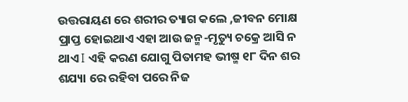ଉତ୍ତରାୟଣ ରେ ଶରୀର ତ୍ୟାଗ କଲେ ,ଜୀବନ ମୋକ୍ଷ ପ୍ରାପ୍ତ ହୋଇଥାଏ ଏହା ଆଉ ଜନ୍ମ-ମୃତ୍ୟୁ ଚକ୍ରେ ଆସି ନ ଥାଏ I ଏହି କରଣ ଯୋଗୁ ପିତାମହ ଭୀଷ୍ମ ୧୮ ଦିନ ଶର ଶଯ୍ୟା ରେ ରହିବା ପରେ ନିଜ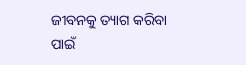ଜୀବନକୁ ତ୍ୟାଗ କରିବା ପାଇଁ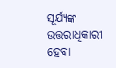ସୂର୍ଯ୍ୟଙ୍କ ଉତ୍ତରାଧିକାରୀ ହେବା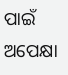ପାଇଁ ଅପେକ୍ଷା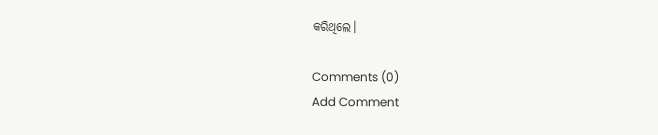କରିଥିଲେ।

Comments (0)
Add Comment